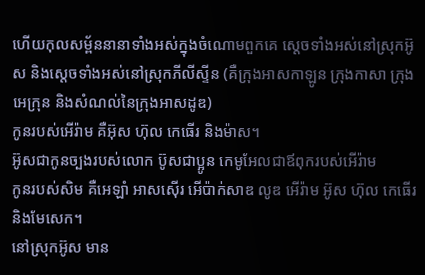ហើយកុលសម្ព័ននានាទាំងអស់ក្នុងចំណោមពួកគេ ស្តេចទាំងអស់នៅស្រុកអ៊ូស និងស្តេចទាំងអស់នៅស្រុកភីលីស្ទីន (គឺក្រុងអាសកាឡូន ក្រុងកាសា ក្រុងអេក្រុន និងសំណល់នៃក្រុងអាសដូឌ)
កូនរបស់អើរ៉ាម គឺអ៊ុស ហ៊ុល កេធើរ និងម៉ាស។
អ៊ូសជាកូនច្បងរបស់លោក ប៊ូសជាប្អូន កេមូអែលជាឪពុករបស់អើរ៉ាម
កូនរបស់សិម គឺអេឡាំ អាសស៊ើរ អើប៉ាក់សាឌ លូឌ អើរ៉ាម អ៊ូស ហ៊ុល កេធើរ និងមែសេក។
នៅស្រុកអ៊ូស មាន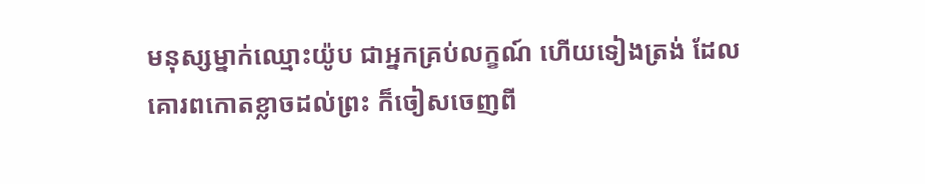មនុស្សម្នាក់ឈ្មោះយ៉ូប ជាអ្នកគ្រប់លក្ខណ៍ ហើយទៀងត្រង់ ដែលគោរពកោតខ្លាចដល់ព្រះ ក៏ចៀសចេញពី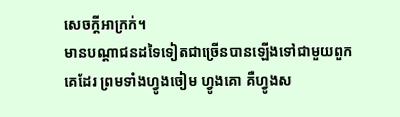សេចក្ដីអាក្រក់។
មានបណ្ដាជនដទៃទៀតជាច្រើនបានឡើងទៅជាមួយពួកគេដែរ ព្រមទាំងហ្វូងចៀម ហ្វូងគោ គឺហ្វូងស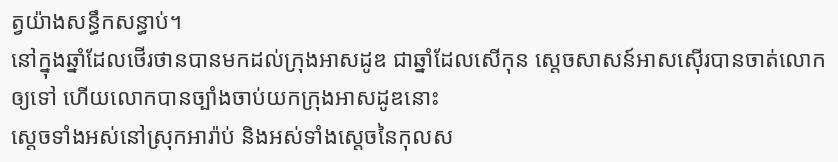ត្វយ៉ាងសន្ធឹកសន្ធាប់។
នៅក្នុងឆ្នាំដែលថើរថានបានមកដល់ក្រុងអាសដូឌ ជាឆ្នាំដែលសើកុន ស្តេចសាសន៍អាសស៊ើរបានចាត់លោកឲ្យទៅ ហើយលោកបានច្បាំងចាប់យកក្រុងអាសដូឌនោះ
ស្តេចទាំងអស់នៅស្រុកអារ៉ាប់ និងអស់ទាំងស្តេចនៃកុលស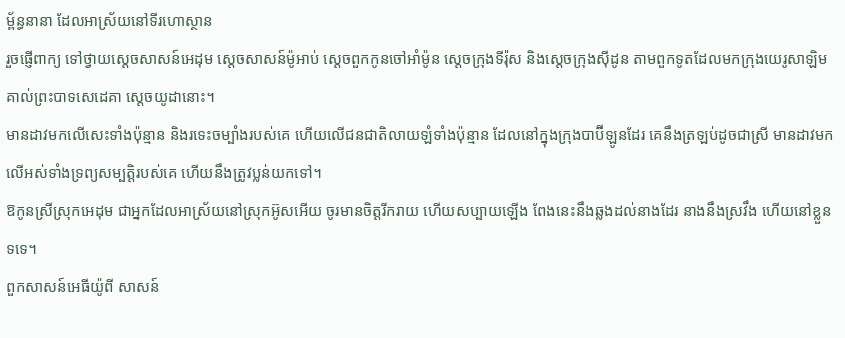ម្ព័ន្ធនានា ដែលអាស្រ័យនៅទីរហោស្ថាន
រួចផ្ញើពាក្យ ទៅថ្វាយស្តេចសាសន៍អេដុម ស្តេចសាសន៍ម៉ូអាប់ ស្តេចពួកកូនចៅអាំម៉ូន ស្តេចក្រុងទីរ៉ុស និងស្តេចក្រុងស៊ីដូន តាមពួកទូតដែលមកក្រុងយេរូសាឡិមគាល់ព្រះបាទសេដេគា ស្តេចយូដានោះ។
មានដាវមកលើសេះទាំងប៉ុន្មាន និងរទេះចម្បាំងរបស់គេ ហើយលើជនជាតិលាយឡំទាំងប៉ុន្មាន ដែលនៅក្នុងក្រុងបាប៊ីឡូនដែរ គេនឹងត្រឡប់ដូចជាស្រី មានដាវមកលើអស់ទាំងទ្រព្យសម្បត្តិរបស់គេ ហើយនឹងត្រូវប្លន់យកទៅ។
ឱកូនស្រីស្រុកអេដុម ជាអ្នកដែលអាស្រ័យនៅស្រុកអ៊ូសអើយ ចូរមានចិត្តរីករាយ ហើយសប្បាយឡើង ពែងនេះនឹងឆ្លងដល់នាងដែរ នាងនឹងស្រវឹង ហើយនៅខ្លួនទទេ។
ពួកសាសន៍អេធីយ៉ូពី សាសន៍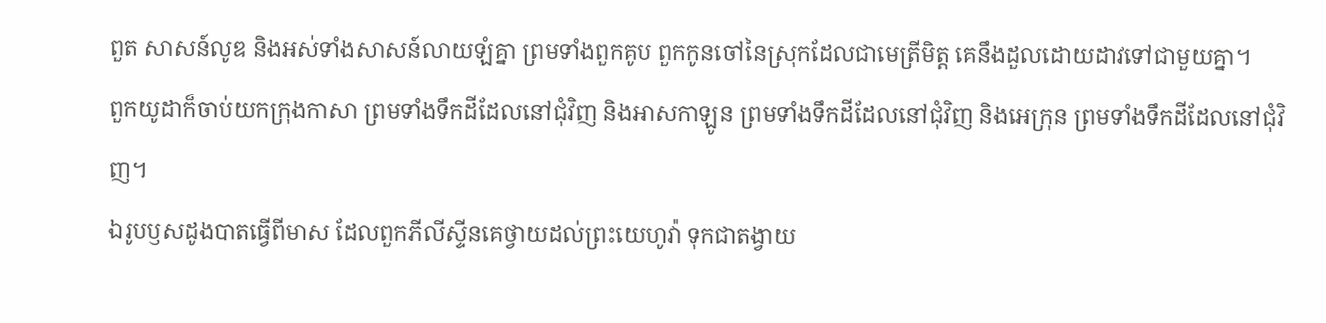ពួត សាសន៍លូឌ និងអស់ទាំងសាសន៍លាយឡំគ្នា ព្រមទាំងពួកគូប ពួកកូនចៅនៃស្រុកដែលជាមេត្រីមិត្ត គេនឹងដួលដោយដាវទៅជាមួយគ្នា។
ពួកយូដាក៏ចាប់យកក្រុងកាសា ព្រមទាំងទឹកដីដែលនៅជុំវិញ និងអាសកាឡូន ព្រមទាំងទឹកដីដែលនៅជុំវិញ និងអេក្រុន ព្រមទាំងទឹកដីដែលនៅជុំវិញ។
ឯរូបឫសដូងបាតធ្វើពីមាស ដែលពួកភីលីស្ទីនគេថ្វាយដល់ព្រះយេហូវ៉ា ទុកជាតង្វាយ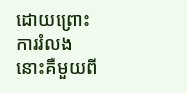ដោយព្រោះការរំលង នោះគឺមួយពី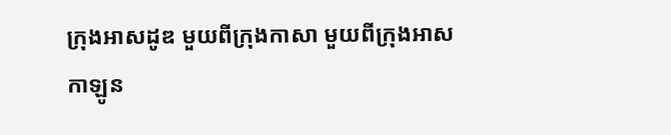ក្រុងអាសដូឌ មួយពីក្រុងកាសា មួយពីក្រុងអាសកាឡូន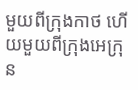មួយពីក្រុងកាថ ហើយមួយពីក្រុងអេក្រុន